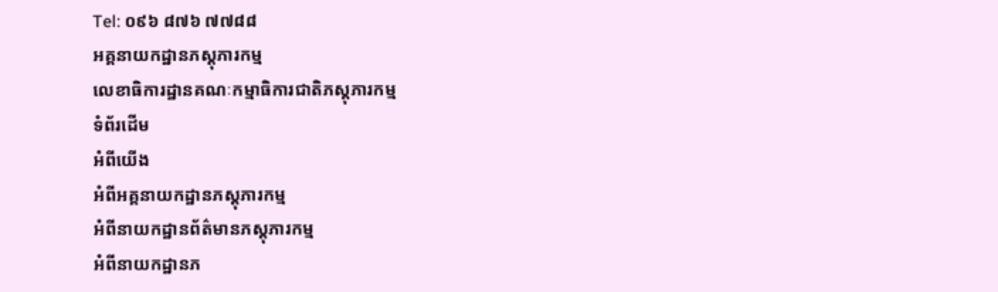Tel: ០៩៦ ៨៧៦ ៧៧៨៨
អគ្គនាយកដ្ឋានភស្តុភារកម្ម
លេខាធិការដ្ឋានគណៈកម្មាធិការជាតិភស្តុភារកម្ម
ទំព័រដើម
អំពីយើង
អំពីអគ្គនាយកដ្ឋានភស្តុភារកម្ម
អំពីនាយកដ្ឋានព័ត៌មានភស្តុភារកម្ម
អំពីនាយកដ្ឋានភ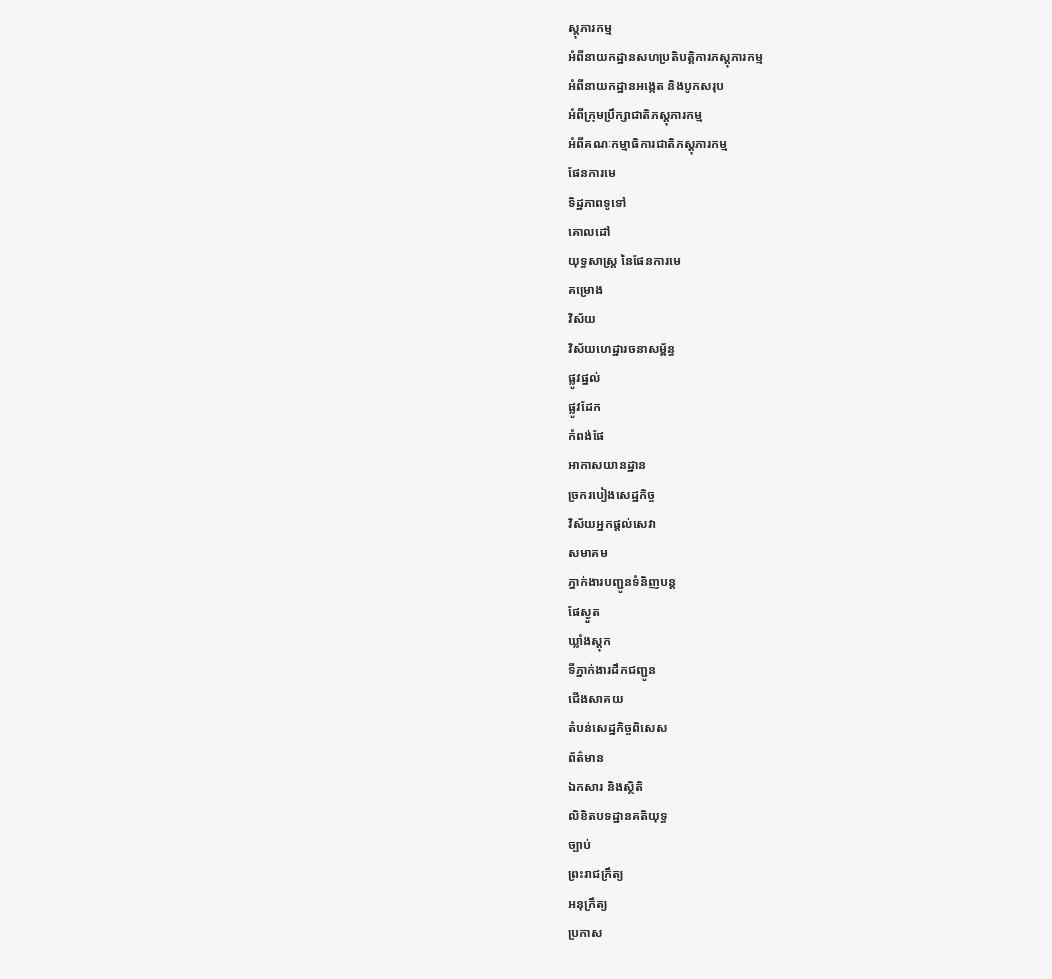ស្តុភារកម្ម
អំពីនាយកដ្ឋានសហប្រតិបត្តិការភស្តុភារកម្ម
អំពីនាយកដ្ឋានអង្កេត និងបូកសរុប
អំពីក្រុមប្រឹក្សាជាតិភស្តុភារកម្ម
អំពីគណៈកម្មាធិការជាតិភស្តុភារកម្ម
ផែនការមេ
ទិដ្ឋភាពទូទៅ
គោលដៅ
យុទ្ធសាស្ត្រ នៃផែនការមេ
គម្រោង
វិស័យ
វិស័យហេដ្ឋារចនាសម្ព័ន្ធ
ផ្លូវផ្នល់
ផ្លូវដែក
កំពង់ផែ
អាកាសយានដ្ឋាន
ច្រករបៀងសេដ្ឋកិច្ច
វិស័យអ្នកផ្តល់សេវា
សមាគម
ភ្នាក់ងារបញ្ជូនទំនិញបន្ត
ផែស្ងួត
ឃ្លាំងស្តុក
ទីភ្នាក់ងារដឹកជញ្ជូន
ជើងសាគយ
តំបន់សេដ្ឋកិច្ចពិសេស
ព័ត៌មាន
ឯកសារ និងស្ថិតិ
លិខិតបទដ្ឋានគតិយុទ្ធ
ច្បាប់
ព្រះរាជក្រឹត្យ
អនុក្រឹត្យ
ប្រកាស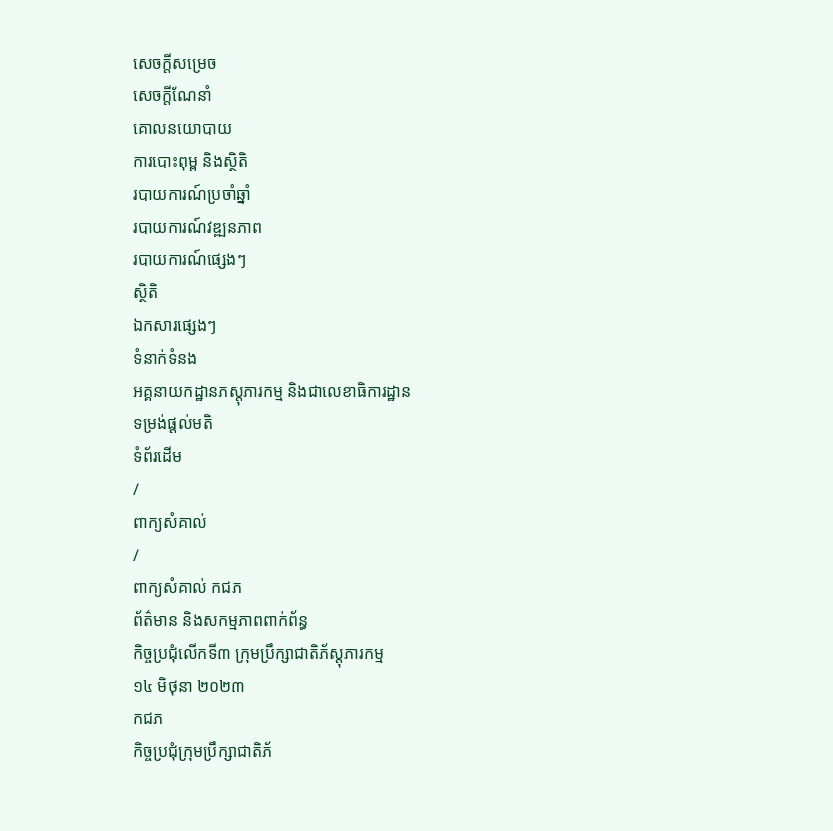សេចក្តីសម្រេច
សេចក្តីណែនាំ
គោលនយោបាយ
ការបោះពុម្ព និងស្ថិតិ
របាយការណ៍ប្រចាំឆ្នាំ
របាយការណ៍វឌ្ឍនភាព
របាយការណ៍ផ្សេងៗ
ស្ថិតិ
ឯកសារផ្សេងៗ
ទំនាក់ទំនង
អគ្គនាយកដ្ឋានភស្តុភារកម្ម និងជាលេខាធិការដ្ឋាន
ទម្រង់ផ្ដល់មតិ
ទំព័រដើម
/
ពាក្យសំគាល់
/
ពាក្យសំគាល់ កជភ
ព័ត៌មាន និងសកម្មភាពពាក់ព័ន្ធ
កិច្ចប្រជុំលើកទី៣ ក្រុមប្រឹក្សាជាតិភ័ស្តុភារកម្ម
១៤ មិថុនា ២០២៣
កជភ
កិច្ចប្រជុំក្រុមប្រឹក្សាជាតិភ័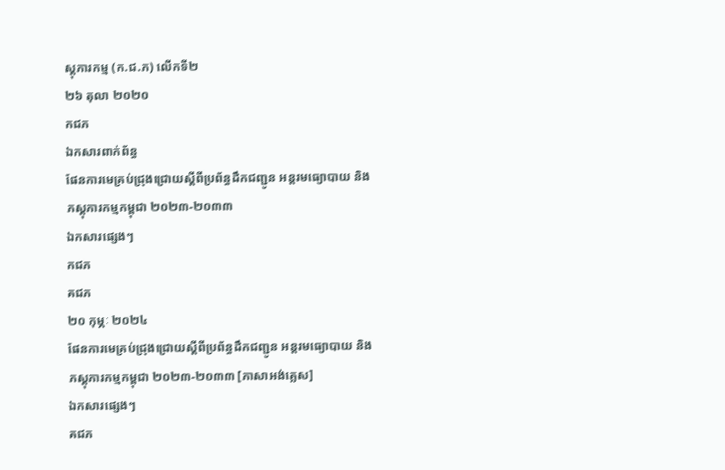ស្តុភារកម្ម (ក.ជ.ភ) លើកទី២
២៦ តុលា ២០២០
កជភ
ឯកសារពាក់ព័ន្ធ
ផែនការមេគ្រប់ជ្រុងជ្រោយស្ដីពីប្រព័ន្ធដឹកជញ្ជូន អន្តរមធ្យោបាយ និងភស្តុភារកម្មកម្ពុជា ២០២៣-២០៣៣
ឯកសារផ្សេងៗ
កជភ
គជភ
២០ កុម្ភៈ ២០២៤
ផែនការមេគ្រប់ជ្រុងជ្រោយស្ដីពីប្រព័ន្ធដឹកជញ្ជូន អន្តរមធ្យោបាយ និងភស្តុភារកម្មកម្ពុជា ២០២៣-២០៣៣ [ភាសាអង់គ្លេស]
ឯកសារផ្សេងៗ
គជភ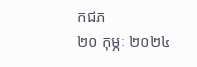កជភ
២០ កុម្ភៈ ២០២៤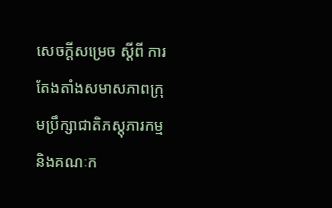សេចក្ដីសម្រេច ស្ដីពី ការតែងតាំងសមាសភាពក្រុមប្រឹក្សាជាតិភស្តុភារកម្ម និងគណៈក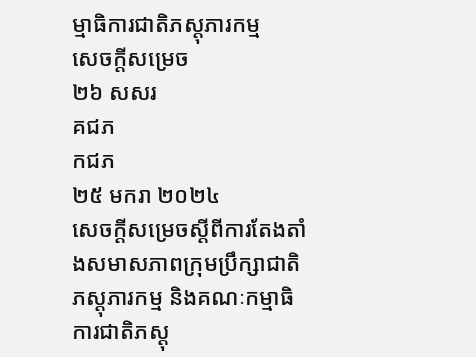ម្មាធិការជាតិភស្តុភារកម្ម
សេចក្ដីសម្រេច
២៦ សសរ
គជភ
កជភ
២៥ មករា ២០២៤
សេចក្ដីសម្រេចស្ដីពីការតែងតាំងសមាសភាពក្រុមប្រឹក្សាជាតិភស្តុភារកម្ម និងគណៈកម្មាធិការជាតិភស្តុ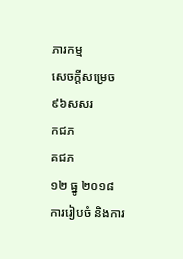ភារកម្ម
សេចក្ដីសម្រេច
៩៦សសរ
កជភ
គជភ
១២ ធ្នូ ២០១៨
ការរៀបចំ និងការ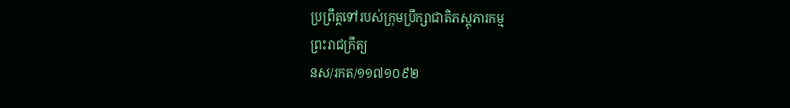ប្រព្រឹត្តទៅរបស់ក្រុមប្រឹក្សាជាតិភស្តុភារកម្ម
ព្រះរាជក្រឹត្យ
នស/រកត/១១៧១០៩២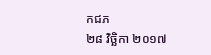កជភ
២៨ វិច្ឆិកា ២០១៧